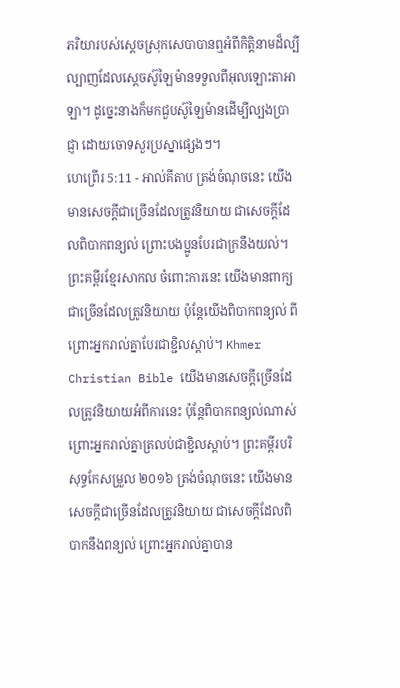ភរិយារបស់ស្តេចស្រុកសេបាបានឮអំពីកិត្តិនាមដ៏ល្បីល្បាញដែលស្តេចស៊ូឡៃម៉ានទទួលពីអុលឡោះតាអាឡា។ ដូច្នេះនាងក៏មកជួបស៊ូឡៃម៉ានដើម្បីល្បងប្រាជ្ញា ដោយចោទសួរប្រស្នាផ្សេងៗ។
ហេព្រើរ 5:11 - អាល់គីតាប ត្រង់ចំណុចនេះ យើងមានសេចក្ដីជាច្រើនដែលត្រូវនិយាយ ជាសេចក្ដីដែលពិបាកពន្យល់ ព្រោះបងប្អូនបែរជាក្រនឹងយល់។ ព្រះគម្ពីរខ្មែរសាកល ចំពោះការនេះ យើងមានពាក្យជាច្រើនដែលត្រូវនិយាយ ប៉ុន្តែយើងពិបាកពន្យល់ ពីព្រោះអ្នករាល់គ្នាបែរជាខ្ជិលស្ដាប់។ Khmer Christian Bible យើងមានសេចក្ដីច្រើនដែលត្រូវនិយាយអំពីការនេះ ប៉ុន្ដែពិបាកពន្យល់ណាស់ ព្រោះអ្នករាល់គ្នាត្រលប់ជាខ្ជិលស្ដាប់។ ព្រះគម្ពីរបរិសុទ្ធកែសម្រួល ២០១៦ ត្រង់ចំណុចនេះ យើងមានសេចក្ដីជាច្រើនដែលត្រូវនិយាយ ជាសេចក្ដីដែលពិបាកនឹងពន្យល់ ព្រោះអ្នករាល់គ្នាបាន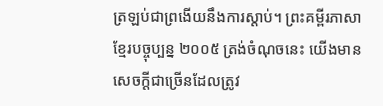ត្រឡប់ជាព្រងើយនឹងការស្ដាប់។ ព្រះគម្ពីរភាសាខ្មែរបច្ចុប្បន្ន ២០០៥ ត្រង់ចំណុចនេះ យើងមានសេចក្ដីជាច្រើនដែលត្រូវ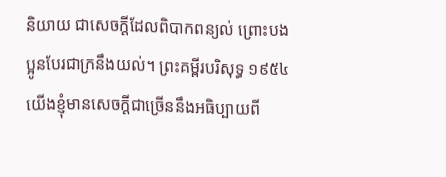និយាយ ជាសេចក្ដីដែលពិបាកពន្យល់ ព្រោះបងប្អូនបែរជាក្រនឹងយល់។ ព្រះគម្ពីរបរិសុទ្ធ ១៩៥៤ យើងខ្ញុំមានសេចក្ដីជាច្រើននឹងអធិប្បាយពី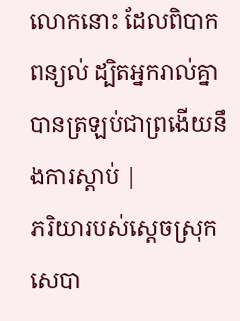លោកនោះ ដែលពិបាកពន្យល់ ដ្បិតអ្នករាល់គ្នាបានត្រឡប់ជាព្រងើយនឹងការស្តាប់ |
ភរិយារបស់ស្តេចស្រុកសេបា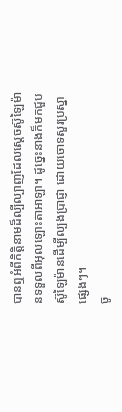បានឮអំពីកិត្តិនាមដ៏ល្បីល្បាញដែលស្តេចស៊ូឡៃម៉ានទទួលពីអុលឡោះតាអាឡា។ ដូច្នេះនាងក៏មកជួបស៊ូឡៃម៉ានដើម្បីល្បងប្រាជ្ញា ដោយចោទសួរប្រស្នាផ្សេងៗ។
ចូ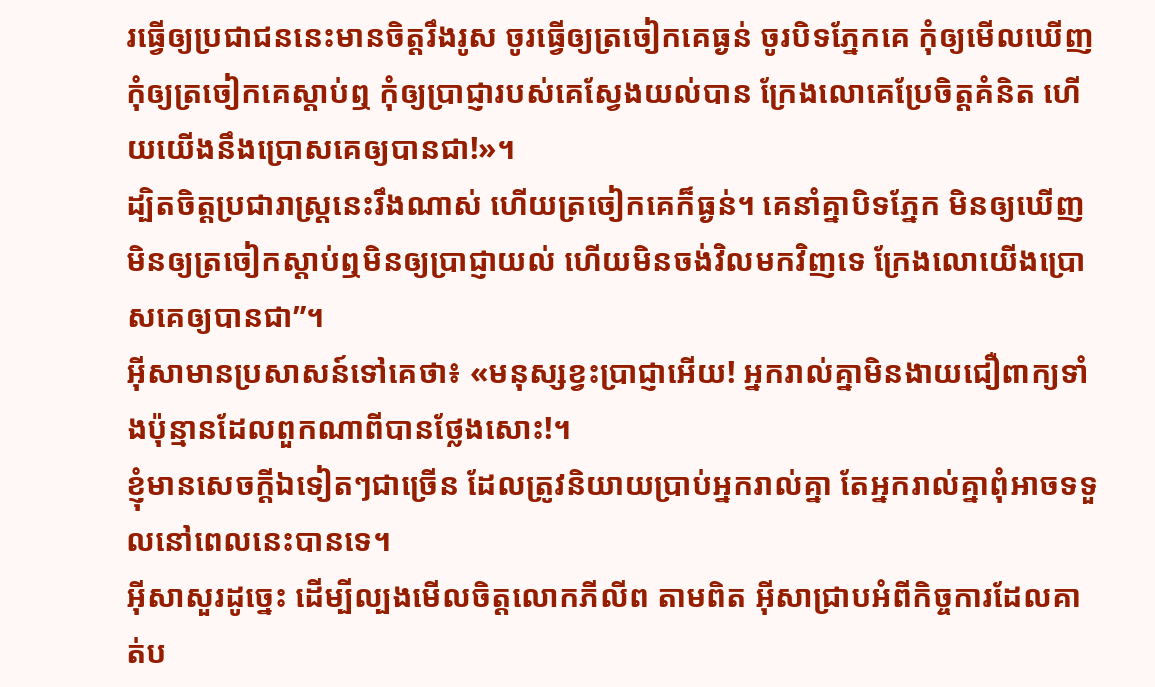រធ្វើឲ្យប្រជាជននេះមានចិត្តរឹងរូស ចូរធ្វើឲ្យត្រចៀកគេធ្ងន់ ចូរបិទភ្នែកគេ កុំឲ្យមើលឃើញ កុំឲ្យត្រចៀកគេស្ដាប់ឮ កុំឲ្យប្រាជ្ញារបស់គេស្វែងយល់បាន ក្រែងលោគេប្រែចិត្តគំនិត ហើយយើងនឹងប្រោសគេឲ្យបានជា!»។
ដ្បិតចិត្ដប្រជារាស្ដ្រនេះរឹងណាស់ ហើយត្រចៀកគេក៏ធ្ងន់។ គេនាំគ្នាបិទភ្នែក មិនឲ្យឃើញ មិនឲ្យត្រចៀកស្ដាប់ឮមិនឲ្យប្រាជ្ញាយល់ ហើយមិនចង់វិលមកវិញទេ ក្រែងលោយើងប្រោសគេឲ្យបានជា”។
អ៊ីសាមានប្រសាសន៍ទៅគេថា៖ «មនុស្សខ្វះប្រាជ្ញាអើយ! អ្នករាល់គ្នាមិនងាយជឿពាក្យទាំងប៉ុន្មានដែលពួកណាពីបានថ្លែងសោះ!។
ខ្ញុំមានសេចក្ដីឯទៀតៗជាច្រើន ដែលត្រូវនិយាយប្រាប់អ្នករាល់គ្នា តែអ្នករាល់គ្នាពុំអាចទទួលនៅពេលនេះបានទេ។
អ៊ីសាសួរដូច្នេះ ដើម្បីល្បងមើលចិត្ដលោកភីលីព តាមពិត អ៊ីសាជ្រាបអំពីកិច្ចការដែលគាត់ប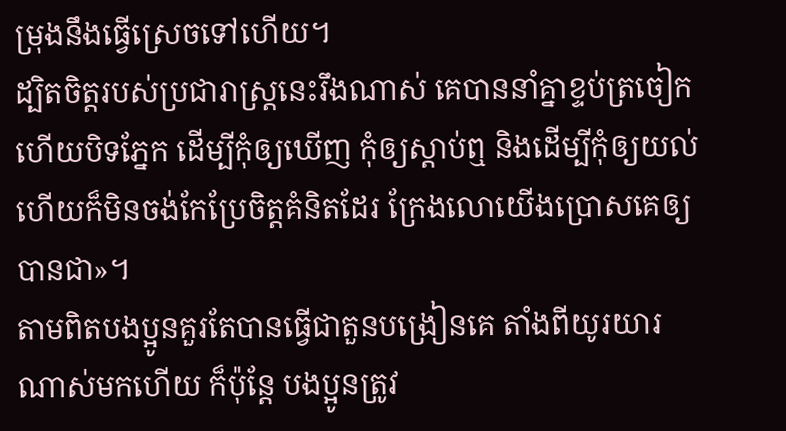ម្រុងនឹងធ្វើស្រេចទៅហើយ។
ដ្បិតចិត្ដរបស់ប្រជារាស្ដ្រនេះរឹងណាស់ គេបាននាំគ្នាខ្ទប់ត្រចៀក ហើយបិទភ្នែក ដើម្បីកុំឲ្យឃើញ កុំឲ្យស្ដាប់ឮ និងដើម្បីកុំឲ្យយល់ ហើយក៏មិនចង់កែប្រែចិត្ដគំនិតដែរ ក្រែងលោយើងប្រោសគេឲ្យបានជា»។
តាមពិតបងប្អូនគួរតែបានធ្វើជាតួនបង្រៀនគេ តាំងពីយូរយារណាស់មកហើយ ក៏ប៉ុន្ដែ បងប្អូនត្រូវ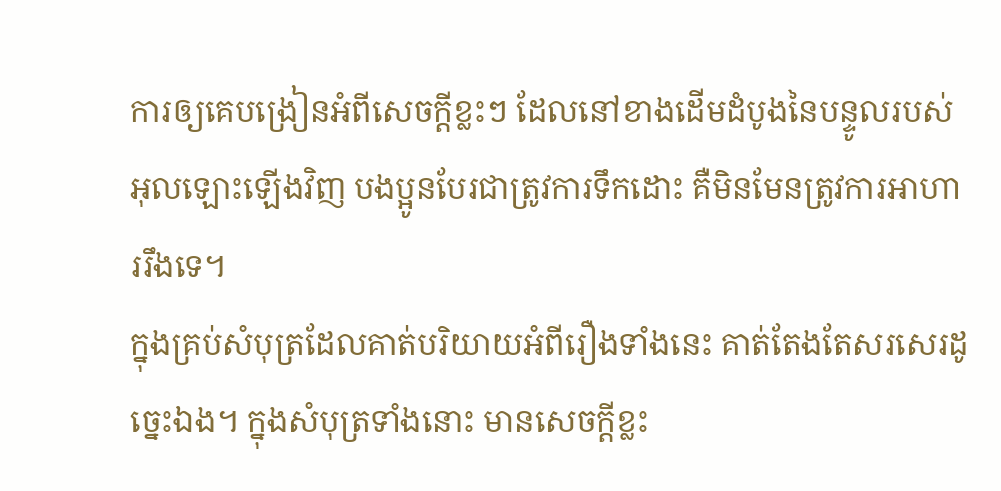ការឲ្យគេបង្រៀនអំពីសេចក្ដីខ្លះៗ ដែលនៅខាងដើមដំបូងនៃបន្ទូលរបស់អុលឡោះឡើងវិញ បងប្អូនបែរជាត្រូវការទឹកដោះ គឺមិនមែនត្រូវការអាហាររឹងទេ។
ក្នុងគ្រប់សំបុត្រដែលគាត់បរិយាយអំពីរឿងទាំងនេះ គាត់តែងតែសរសេរដូច្នេះឯង។ ក្នុងសំបុត្រទាំងនោះ មានសេចក្ដីខ្លះ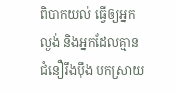ពិបាកយល់ ធ្វើឲ្យអ្នកល្ងង់ និងអ្នកដែលគ្មានជំនឿរឹងប៉ឹង បកស្រាយ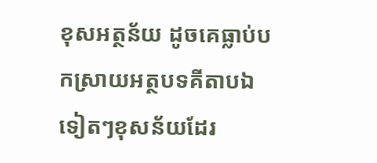ខុសអត្ថន័យ ដូចគេធ្លាប់បកស្រាយអត្ថបទគីតាបឯទៀតៗខុសន័យដែរ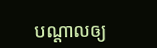បណ្ដាលឲ្យ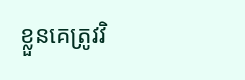ខ្លួនគេត្រូវវិ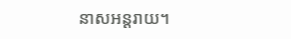នាសអន្ដរាយ។